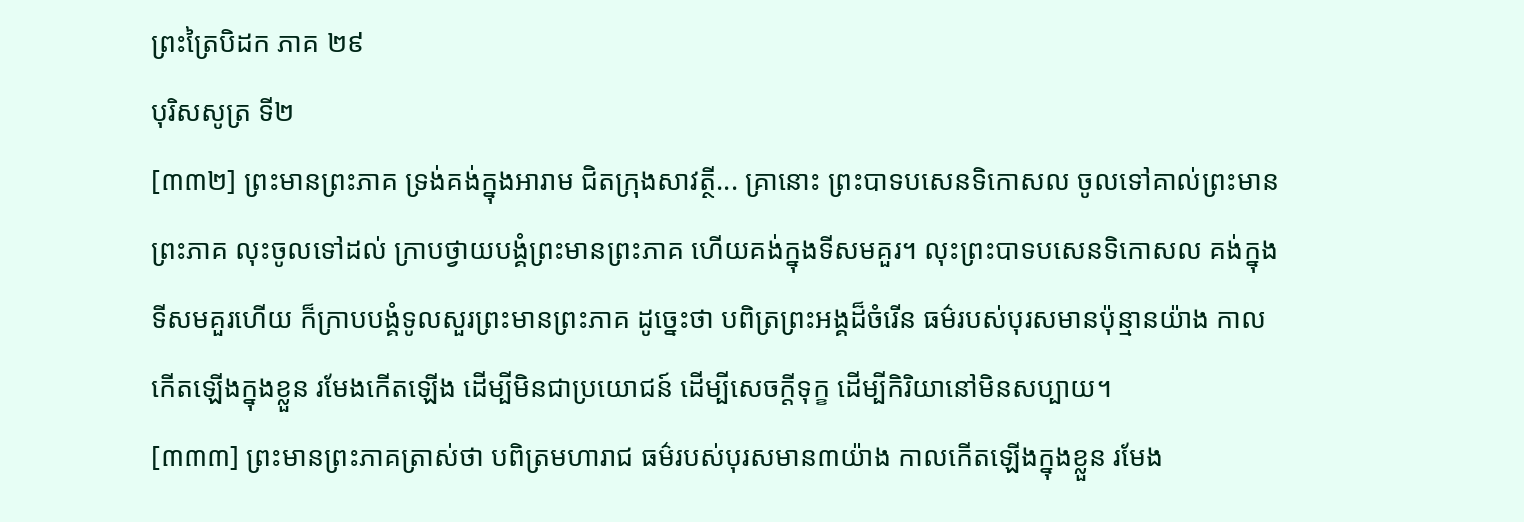ព្រះត្រៃបិដក ភាគ ២៩
បុរិសសូត្រ ទី២
[៣៣២] ព្រះមានព្រះភាគ ទ្រង់គង់ក្នុងអារាម ជិតក្រុងសាវត្ថី... គ្រានោះ ព្រះបាទបសេនទិកោសល ចូលទៅគាល់ព្រះមានព្រះភាគ លុះចូលទៅដល់ ក្រាបថ្វាយបង្គំព្រះមានព្រះភាគ ហើយគង់ក្នុងទីសមគួរ។ លុះព្រះបាទបសេនទិកោសល គង់ក្នុងទីសមគួរហើយ ក៏ក្រាបបង្គំទូលសួរព្រះមានព្រះភាគ ដូច្នេះថា បពិត្រព្រះអង្គដ៏ចំរើន ធម៌របស់បុរសមានប៉ុន្មានយ៉ាង កាលកើតឡើងក្នុងខ្លួន រមែងកើតឡើង ដើម្បីមិនជាប្រយោជន៍ ដើម្បីសេចក្តីទុក្ខ ដើម្បីកិរិយានៅមិនសប្បាយ។
[៣៣៣] ព្រះមានព្រះភាគត្រាស់ថា បពិត្រមហារាជ ធម៌របស់បុរសមាន៣យ៉ាង កាលកើតឡើងក្នុងខ្លួន រមែង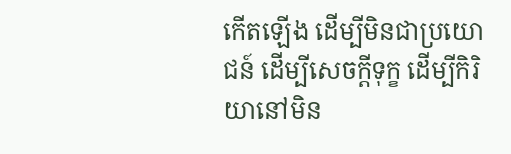កើតឡើង ដើម្បីមិនជាប្រយោជន៍ ដើម្បីសេចក្តីទុក្ខ ដើម្បីកិរិយានៅមិន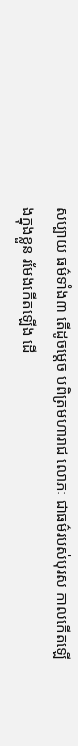សប្បាយ ធម៌ទាំង៣ តើដូចម្តេច បពិត្រមហារាជ លោភៈ ជាធម៌របស់បុរស កាលកើតឡើងក្នុងខ្លួន រមែងកើតឡើង ដើ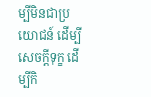ម្បីមិនជាប្រយោជន៍ ដើម្បីសេចក្តីទុក្ខ ដើម្បីកិ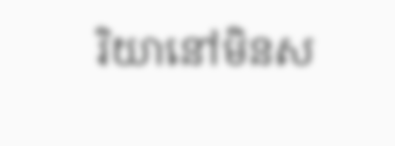រិយានៅមិនស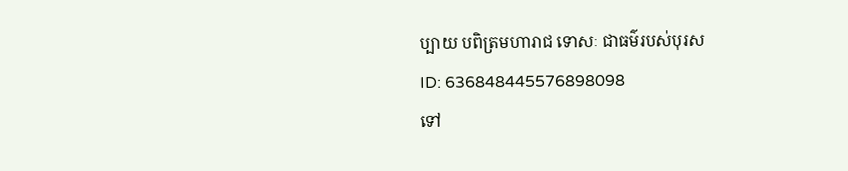ប្បាយ បពិត្រមហារាជ ទោសៈ ជាធម៌របស់បុរស
ID: 636848445576898098
ទៅ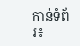កាន់ទំព័រ៖